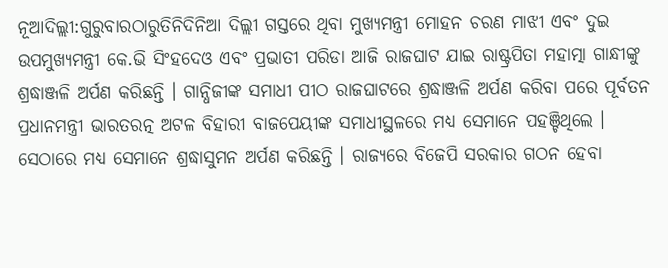ନୂଆଦିଲ୍ଲୀ:ଗୁରୁବାରଠାରୁତିନିଦିନିଆ ଦିଲ୍ଲୀ ଗସ୍ତରେ ଥିବା ମୁଖ୍ୟମନ୍ତ୍ରୀ ମୋହନ ଚରଣ ମାଝୀ ଏବଂ ଦୁଇ ଉପମୁଖ୍ୟମନ୍ତ୍ରୀ କେ.ଭି ସିଂହଦେଓ ଏବଂ ପ୍ରଭାତୀ ପରିଡା ଆଜି ରାଜଘାଟ ଯାଇ ରାଷ୍ଟ୍ରପିତା ମହାତ୍ମା ଗାନ୍ଧୀଙ୍କୁ ଶ୍ରଦ୍ଧାଞ୍ଜଳି ଅର୍ପଣ କରିଛନ୍ତି । ଗାନ୍ଧିଜୀଙ୍କ ସମାଧୀ ପୀଠ ରାଜଘାଟରେ ଶ୍ରଦ୍ଧାଞ୍ଜଳି ଅର୍ପଣ କରିବା ପରେ ପୂର୍ବତନ ପ୍ରଧାନମନ୍ତ୍ରୀ ଭାରତରତ୍ନ ଅଟଳ ବିହାରୀ ବାଜପେୟୀଙ୍କ ସମାଧୀସ୍ଥଳରେ ମଧ୍ୟ ସେମାନେ ପହଞ୍ଚିଥିଲେ । ସେଠାରେ ମଧ୍ୟ ସେମାନେ ଶ୍ରଦ୍ଧାସୁମନ ଅର୍ପଣ କରିଛନ୍ତି । ରାଜ୍ୟରେ ବିଜେପି ସରକାର ଗଠନ ହେବା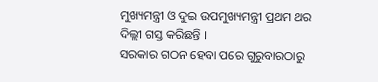ମୁଖ୍ୟମନ୍ତ୍ରୀ ଓ ଦୁଇ ଉପମୁଖ୍ୟମନ୍ତ୍ରୀ ପ୍ରଥମ ଥର ଦିଲ୍ଲୀ ଗସ୍ତ କରିଛନ୍ତି ।
ସରକାର ଗଠନ ହେବା ପରେ ଗୁରୁବାରଠାରୁ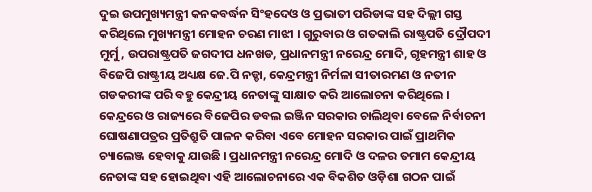ଦୁଇ ଉପମୁଖ୍ୟମନ୍ତ୍ରୀ କନକବର୍ଦ୍ଧନ ସିଂହଦେଓ ଓ ପ୍ରଭାତୀ ପରିଡାଙ୍କ ସହ ଦିଲ୍ଲୀ ଗସ୍ତ କରିଥିଲେ ମୁଖ୍ୟମନ୍ତ୍ରୀ ମୋହନ ଚରଣ ମାଝୀ । ଗୁରୁବାର ଓ ଗତକାଲି ରାଷ୍ଟ୍ରପତି ଦ୍ରୌପଦୀ ମୁର୍ମୁ, ଉପରାଷ୍ଟ୍ରପତି ଜଗଦୀପ ଧନଖଡ, ପ୍ରଧାନମନ୍ତ୍ରୀ ନରେନ୍ଦ୍ର ମୋଦି, ଗୃହମନ୍ତ୍ରୀ ଶାହ ଓ ବିଜେପି ରାଷ୍ଟ୍ରୀୟ ଅଧ୍ୟକ୍ଷ ଜେ.ପି ନଡ୍ଡା, କେନ୍ଦ୍ରମନ୍ତ୍ରୀ ନିର୍ମଳା ସୀତାରମଣ ଓ ନତୀନ ଗଡକରୀଙ୍କ ପରି ବହୁ କେନ୍ଦ୍ରୀୟ ନେତାଙ୍କୁ ସାକ୍ଷାତ କରି ଆଲୋଚନା କରିଥିଲେ ।
କେନ୍ଦ୍ରରେ ଓ ରାଜ୍ୟରେ ବିଜେପିର ଡବଲ ଇଞ୍ଜିନ ସରକାର ଚାଲିଥିବା ବେଳେ ନିର୍ବାଚନୀ ଘୋଷଣାପତ୍ରର ପ୍ରତିଶ୍ରୁତି ପାଳନ କରିବା ଏବେ ମୋହନ ସରକାର ପାଇଁ ପ୍ରାଥମିକ ଚ୍ୟାଲେଞ୍ଜ ହେବାକୁ ଯାଉଛି । ପ୍ରଧାନମନ୍ତ୍ରୀ ନରେନ୍ଦ୍ର ମୋଦି ଓ ଦଳର ତମାମ କେନ୍ଦ୍ରୀୟ ନେତାଙ୍କ ସହ ହୋଇଥିବା ଏହି ଆଲୋଚନାରେ ଏକ ବିକଶିତ ଓଡ଼ିଶା ଗଠନ ପାଇଁ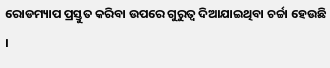ରୋଡମ୍ୟାପ ପ୍ରସ୍ତୁତ କରିବା ଉପରେ ଗୁରୁତ୍ବ ଦିଆଯାଇଥିବା ଚର୍ଚ୍ଚା ହେଉଛି ।